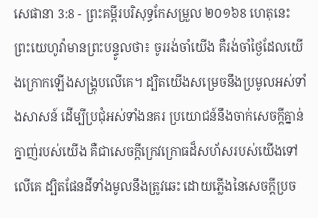សេផានា 3:8 - ព្រះគម្ពីរបរិសុទ្ធកែសម្រួល ២០១៦8 ហេតុនេះ ព្រះយេហូវ៉ាមានព្រះបន្ទូលថា៖ ចូររង់ចាំយើង គឺរង់ចាំថ្ងៃដែលយើងក្រោកឡើងសង្គ្រុបលើគេ។ ដ្បិតយើងសម្រេចនឹងប្រមូលអស់ទាំងសាសន៍ ដើម្បីប្រជុំអស់ទាំងនគរ ប្រយោជន៍នឹងចាក់សេចក្ដីគ្នាន់ក្នាញ់របស់យើង គឺជាសេចក្ដីក្រេវក្រោធដ៏សហ័សរបស់យើងទៅលើគេ ដ្បិតផែនដីទាំងមូលនឹងត្រូវឆេះ ដោយភ្លើងនៃសេចក្ដីប្រច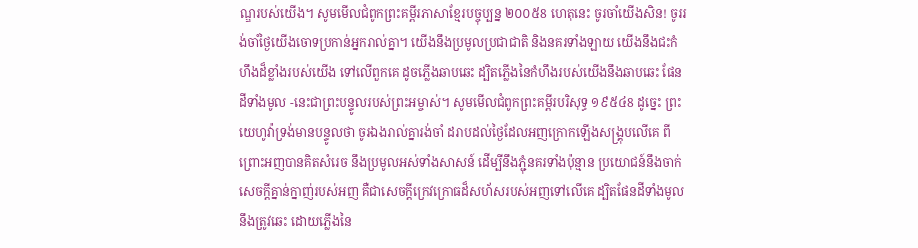ណ្ឌរបស់យើង។ សូមមើលជំពូកព្រះគម្ពីរភាសាខ្មែរបច្ចុប្បន្ន ២០០៥8 ហេតុនេះ ចូរចាំយើងសិន! ចូររង់ចាំថ្ងៃយើងចោទប្រកាន់អ្នករាល់គ្នា។ យើងនឹងប្រមូលប្រជាជាតិ និងនគរទាំងឡាយ យើងនឹងជះកំហឹងដ៏ខ្លាំងរបស់យើង ទៅលើពួកគេ ដូចភ្លើងឆាបឆេះ ដ្បិតភ្លើងនៃកំហឹងរបស់យើងនឹងឆាបឆេះ ផែនដីទាំងមូល -នេះជាព្រះបន្ទូលរបស់ព្រះអម្ចាស់។ សូមមើលជំពូកព្រះគម្ពីរបរិសុទ្ធ ១៩៥៤8 ដូច្នេះ ព្រះយេហូវ៉ាទ្រង់មានបន្ទូលថា ចូរឯងរាល់គ្នារង់ចាំ ដរាបដល់ថ្ងៃដែលអញក្រោកឡើងសង្គ្រុបលើគេ ពីព្រោះអញបានគិតសំរេច នឹងប្រមូលអស់ទាំងសាសន៍ ដើម្បីនឹងភ្ជុំនគរទាំងប៉ុន្មាន ប្រយោជន៍នឹងចាក់សេចក្ដីគ្នាន់ក្នាញ់របស់អញ គឺជាសេចក្ដីក្រេវក្រោធដ៏សហ័សរបស់អញទៅលើគេ ដ្បិតផែនដីទាំងមូលនឹងត្រូវឆេះ ដោយភ្លើងនៃ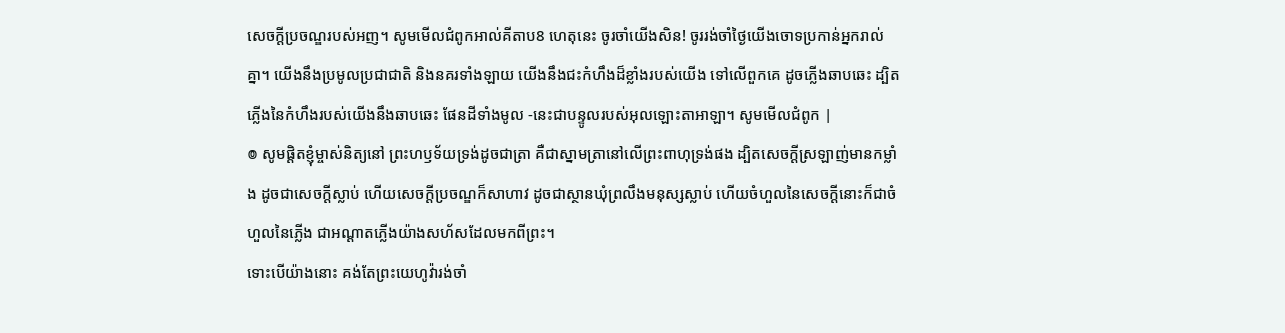សេចក្ដីប្រចណ្ឌរបស់អញ។ សូមមើលជំពូកអាល់គីតាប8 ហេតុនេះ ចូរចាំយើងសិន! ចូររង់ចាំថ្ងៃយើងចោទប្រកាន់អ្នករាល់គ្នា។ យើងនឹងប្រមូលប្រជាជាតិ និងនគរទាំងឡាយ យើងនឹងជះកំហឹងដ៏ខ្លាំងរបស់យើង ទៅលើពួកគេ ដូចភ្លើងឆាបឆេះ ដ្បិតភ្លើងនៃកំហឹងរបស់យើងនឹងឆាបឆេះ ផែនដីទាំងមូល -នេះជាបន្ទូលរបស់អុលឡោះតាអាឡា។ សូមមើលជំពូក |
៙ សូមផ្ដិតខ្ញុំម្ចាស់និត្យនៅ ព្រះហឫទ័យទ្រង់ដូចជាត្រា គឺជាស្នាមត្រានៅលើព្រះពាហុទ្រង់ផង ដ្បិតសេចក្ដីស្រឡាញ់មានកម្លាំង ដូចជាសេចក្ដីស្លាប់ ហើយសេចក្ដីប្រចណ្ឌក៏សាហាវ ដូចជាស្ថានឃុំព្រលឹងមនុស្សស្លាប់ ហើយចំហួលនៃសេចក្ដីនោះក៏ជាចំហួលនៃភ្លើង ជាអណ្ដាតភ្លើងយ៉ាងសហ័សដែលមកពីព្រះ។
ទោះបើយ៉ាងនោះ គង់តែព្រះយេហូវ៉ារង់ចាំ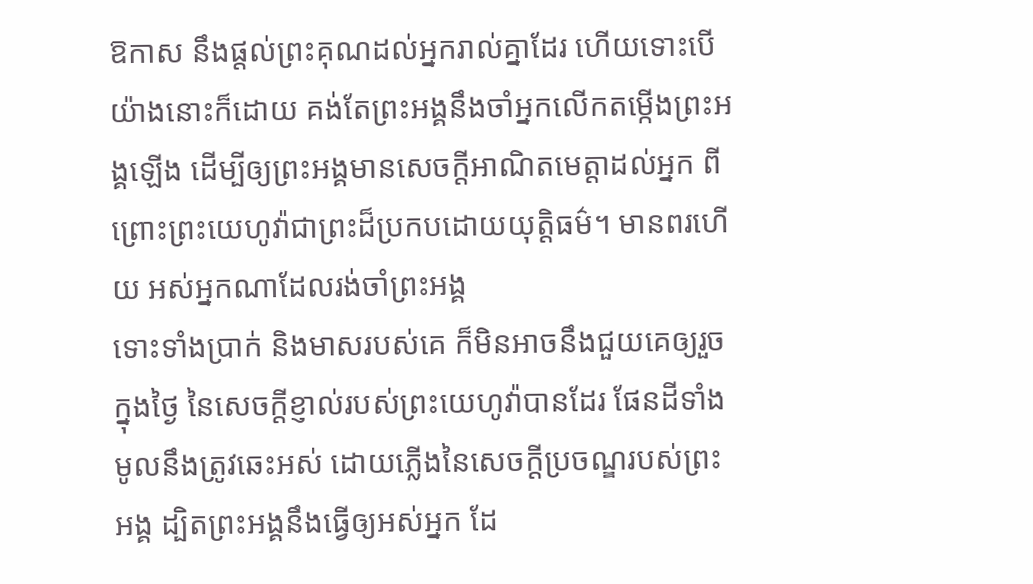ឱកាស នឹងផ្តល់ព្រះគុណដល់អ្នករាល់គ្នាដែរ ហើយទោះបើយ៉ាងនោះក៏ដោយ គង់តែព្រះអង្គនឹងចាំអ្នកលើកតម្កើងព្រះអង្គឡើង ដើម្បីឲ្យព្រះអង្គមានសេចក្ដីអាណិតមេត្តាដល់អ្នក ពីព្រោះព្រះយេហូវ៉ាជាព្រះដ៏ប្រកបដោយយុត្តិធម៌។ មានពរហើយ អស់អ្នកណាដែលរង់ចាំព្រះអង្គ
ទោះទាំងប្រាក់ និងមាសរបស់គេ ក៏មិនអាចនឹងជួយគេឲ្យរួចក្នុងថ្ងៃ នៃសេចក្ដីខ្ញាល់របស់ព្រះយេហូវ៉ាបានដែរ ផែនដីទាំងមូលនឹងត្រូវឆេះអស់ ដោយភ្លើងនៃសេចក្ដីប្រចណ្ឌរបស់ព្រះអង្គ ដ្បិតព្រះអង្គនឹងធ្វើឲ្យអស់អ្នក ដែ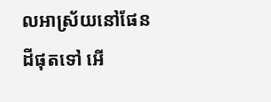លអាស្រ័យនៅផែនដីផុតទៅ អើ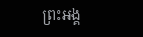ព្រះអង្គ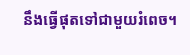នឹងធ្វើផុតទៅជាមួយរំពេច។